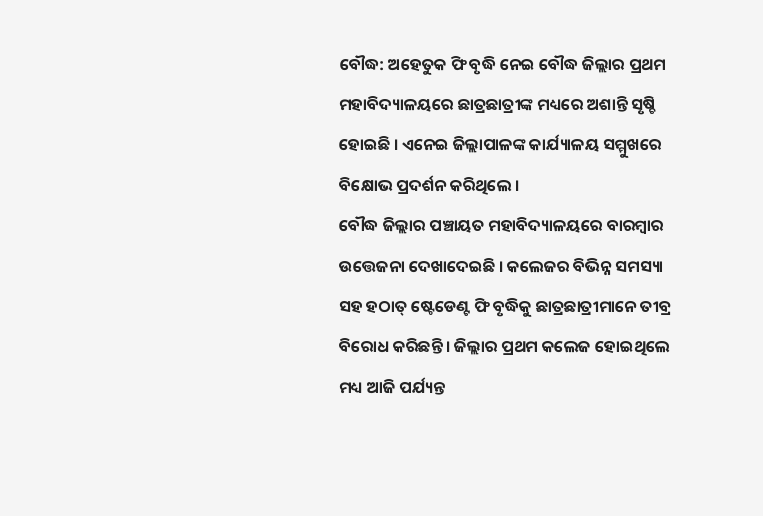ବୌଦ୍ଧ: ଅହେତୁକ ଫି ବୃଦ୍ଧି ନେଇ ବୌଦ୍ଧ ଜିଲ୍ଲାର ପ୍ରଥମ ମହାବିଦ୍ୟାଳୟରେ ଛାତ୍ରଛାତ୍ରୀଙ୍କ ମଧ୍ୟରେ ଅଶାନ୍ତି ସୃଷ୍ଚି ହୋଇଛି । ଏନେଇ ଜିଲ୍ଲାପାଳଙ୍କ କାର୍ଯ୍ୟାଳୟ ସମ୍ମୁଖରେ ବିକ୍ଷୋଭ ପ୍ରଦର୍ଶନ କରିଥିଲେ ।
ବୌଦ୍ଧ ଜିଲ୍ଲାର ପଞ୍ଚାୟତ ମହାବିଦ୍ୟାଳୟରେ ବାରମ୍ବାର ଉତ୍ତେଜନା ଦେଖାଦେଇଛି । କଲେଜର ବିଭିନ୍ନ ସମସ୍ୟା ସହ ହଠାତ୍ ଷ୍ଟେଡେଣ୍ଟ ଫି ବୃଦ୍ଧିକୁ ଛାତ୍ରଛାତ୍ରୀମାନେ ତୀବ୍ର ବିରୋଧ କରିଛନ୍ତି । ଜିଲ୍ଲାର ପ୍ରଥମ କଲେଜ ହୋଇଥିଲେ ମଧ୍ୟ ଆଜି ପର୍ଯ୍ୟନ୍ତ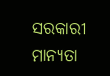ସରକାରୀ ମାନ୍ୟତା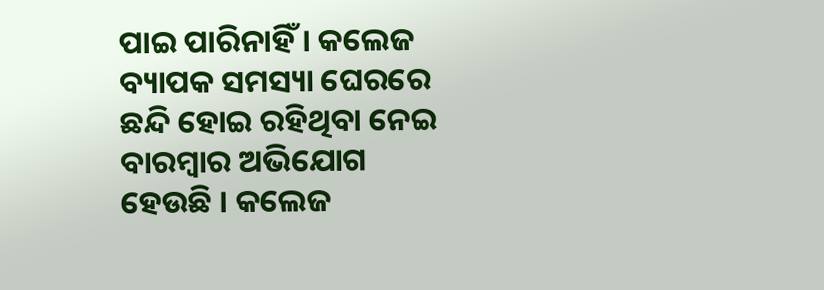ପାଇ ପାରିନାହିଁ । କଲେଜ ବ୍ୟାପକ ସମସ୍ୟା ଘେରରେ ଛନ୍ଦି ହୋଇ ରହିଥିବା ନେଇ ବାରମ୍ବାର ଅଭିଯୋଗ ହେଉଛି । କଲେଜ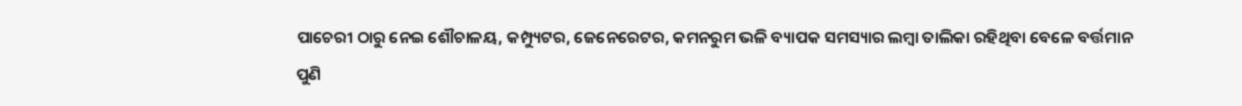ପାଚେରୀ ଠାରୁ ନେଇ ଶୌଚାଳୟ, କମ୍ପ୍ୟୁଟର, ଜେନେରେଟର, କମନରୁମ ଭଳି ବ୍ୟାପକ ସମସ୍ୟାର ଲମ୍ବା ତାଲିକା ରହିଥିବା ବେଳେ ବର୍ତ୍ତମାନ ପୁଣି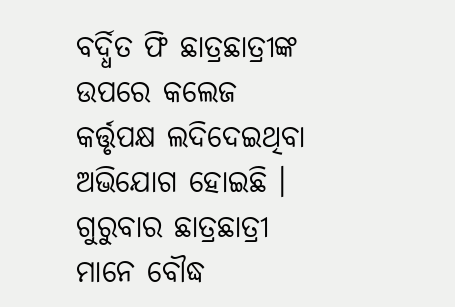ବର୍ଦ୍ଧିତ ଫି ଛାତ୍ରଛାତ୍ରୀଙ୍କ ଉପରେ କଲେଜ କର୍ତ୍ତୃପକ୍ଷ ଲଦିଦେଇଥିବା ଅଭିଯୋଗ ହୋଇଛି ।
ଗୁରୁବାର ଛାତ୍ରଛାତ୍ରୀ ମାନେ ବୌଦ୍ଧ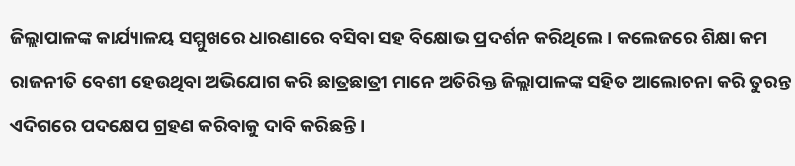ଜିଲ୍ଲାପାଳଙ୍କ କାର୍ଯ୍ୟାଳୟ ସମ୍ମୁଖରେ ଧାରଣାରେ ବସିବା ସହ ବିକ୍ଷୋଭ ପ୍ରଦର୍ଶନ କରିଥିଲେ । କଲେଜରେ ଶିକ୍ଷା କମ ରାଜନୀତି ବେଶୀ ହେଉଥିବା ଅଭିଯୋଗ କରି ଛାତ୍ରଛାତ୍ରୀ ମାନେ ଅତିରିକ୍ତ ଜିଲ୍ଲାପାଳଙ୍କ ସହିତ ଆଲୋଚନା କରି ତୁରନ୍ତ ଏଦିଗରେ ପଦକ୍ଷେପ ଗ୍ରହଣ କରିବାକୁ ଦାବି କରିଛନ୍ତି ।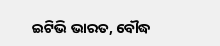ଇଟିଭି ଭାରତ, ବୌଦ୍ଧ